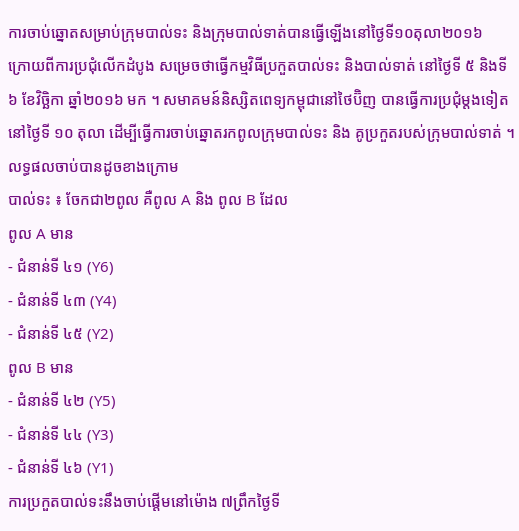ការចាប់ឆ្នោតសម្រាប់ក្រុមបាល់ទះ និងក្រុមបាល់ទាត់បានធ្វើឡើងនៅថ្ងៃទី១០តុលា២០១៦
ក្រោយពីការប្រជុំលើកដំបូង សម្រេចថាធ្វើកម្មវិធីប្រកួតបាល់ទះ និងបាល់ទាត់ នៅថ្ងៃទី ៥ និងទី ៦ ខែវិច្ឆិកា ឆ្នាំ២០១៦ មក ។ សមាគមន៍និស្សិតពេទ្យកម្ពុជានៅថៃប៊ិញ បានធ្វើការប្រជុំម្តងទៀតនៅថ្ងៃទី ១០ តុលា ដើម្បីធ្វើការចាប់ឆ្នោតរកពូលក្រុមបាល់ទះ និង គូប្រកួតរបស់ក្រុមបាល់ទាត់ ។
លទ្ធផលចាប់បានដូចខាងក្រោម
បាល់ទះ ៖ ចែកជា២ពូល គឺពូល A និង ពូល B ដែល
ពូល A មាន
- ជំនាន់ទី ៤១ (Y6)
- ជំនាន់ទី ៤៣ (Y4)
- ជំនាន់ទី ៤៥ (Y2)
ពូល B មាន
- ជំនាន់ទី ៤២ (Y5)
- ជំនាន់ទី ៤៤ (Y3)
- ជំនាន់ទី ៤៦ (Y1)
ការប្រកួតបាល់ទះនឹងចាប់ផ្តើមនៅម៉ោង ៧ព្រឹកថ្ងៃទី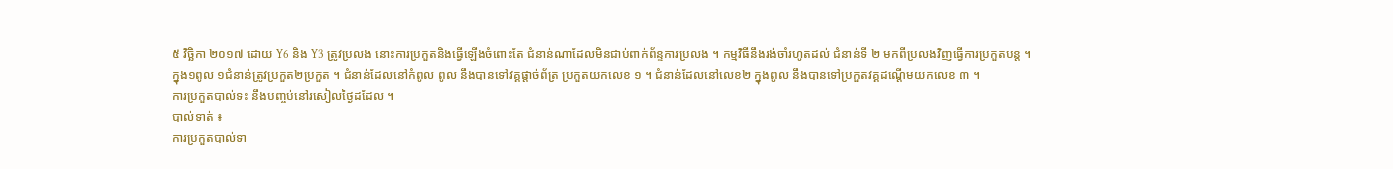៥ វិច្ឆិកា ២០១៧ ដោយ Y6 និង Y3 ត្រូវប្រលង នោះការប្រកួតនិងធ្វើឡើងចំពោះតែ ជំនាន់ណាដែលមិនជាប់ពាក់ព័ន្ទការប្រលង ។ កម្មវិធីនឹងរង់ចាំរហូតដល់ ជំនាន់ទី ២ មកពីប្រលងវិញធ្វើការប្រកួតបន្ត ។
ក្នុង១ពូល ១ជំនាន់ត្រូវប្រកួត២ប្រកួត ។ ជំនាន់ដែលនៅកំពូល ពូល នឹងបានទៅវគ្គផ្តាច់ព័ត្រ ប្រកួតយកលេខ ១ ។ ជំនាន់ដែលនៅលេខ២ ក្នុងពូល នឹងបានទៅប្រកួតវគ្គដណ្តើមយកលេខ ៣ ។
ការប្រកួតបាល់ទះ នឹងបញ្ចប់នៅរសៀលថ្ងៃដដែល ។
បាល់ទាត់ ៖
ការប្រកួតបាល់ទា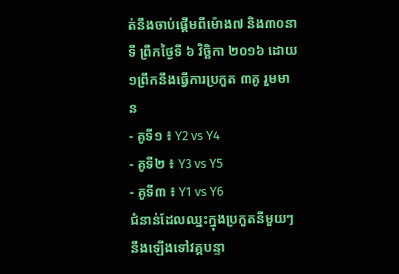ត់នឹងចាប់ផ្តើមពីម៉ោង៧ និង៣០នាទី ព្រឹកថ្ងៃទី ៦ វិច្ឆិកា ២០១៦ ដោយ១ព្រឹកនឹងធ្វើការប្រកួត ៣គូ រួមមាន
- គូទី១ ៖ Y2 vs Y4
- គូទី២ ៖ Y3 vs Y5
- គូទី៣ ៖ Y1 vs Y6
ជំនាន់ដែលឈ្នះក្នុងប្រកួតនីមួយៗ នឹងឡើងទៅវគ្គបន្ទា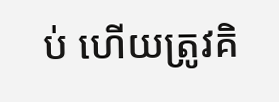ប់ ហើយត្រូវគិ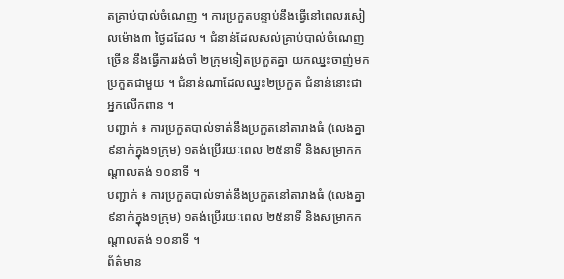តគ្រាប់បាល់ចំណេញ ។ ការប្រកួតបន្ទាប់នឹងធ្វើនៅពេលរសៀលម៉ោង៣ ថ្ងៃដដែល ។ ជំនាន់ដែលសល់គ្រាប់បាល់ចំណេញច្រើន នឹងធ្វើការរង់ចាំ ២ក្រុមទៀតប្រកួតគ្នា យកឈ្នះចាញ់មកប្រកួតជាមួយ ។ ជំនាន់ណាដែលឈ្នះ២ប្រកួត ជំនាន់នោះជាអ្នកលើកពាន ។
បញ្ជាក់ ៖ ការប្រកួតបាល់ទាត់នឹងប្រកួតនៅតារាងធំ (លេងគ្នា៩នាក់ក្នុង១ក្រុម) ១តង់ប្រើរយៈពេល ២៥នាទី និងសម្រាកកណ្តាលតង់ ១០នាទី ។
បញ្ជាក់ ៖ ការប្រកួតបាល់ទាត់នឹងប្រកួតនៅតារាងធំ (លេងគ្នា៩នាក់ក្នុង១ក្រុម) ១តង់ប្រើរយៈពេល ២៥នាទី និងសម្រាកកណ្តាលតង់ ១០នាទី ។
ព័ត៌មាន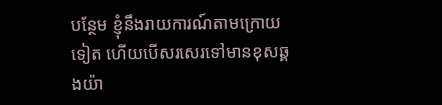បន្ថែម ខ្ញុំនឹងរាយការណ៍តាមក្រោយទៀត ហើយបើសរសេរទៅមានខុសឆ្គងយ៉ា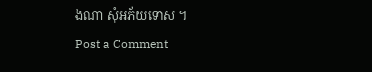ងណា សុំអភ័យទោស ។
Post a Comment